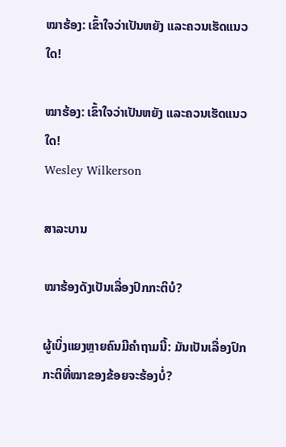ໝາຮ້ອງ: ເຂົ້າໃຈວ່າເປັນຫຍັງ ແລະຄວນເຮັດແນວໃດ!

ໝາຮ້ອງ: ເຂົ້າໃຈວ່າເປັນຫຍັງ ແລະຄວນເຮັດແນວໃດ!
Wesley Wilkerson

ສາລະບານ

ໝາຮ້ອງດັງເປັນເລື່ອງປົກກະຕິບໍ?

ຜູ້ເບິ່ງແຍງຫຼາຍຄົນມີຄຳຖາມນີ້: ມັນເປັນເລື່ອງປົກກະຕິທີ່ໝາຂອງຂ້ອຍຈະຮ້ອງບໍ່?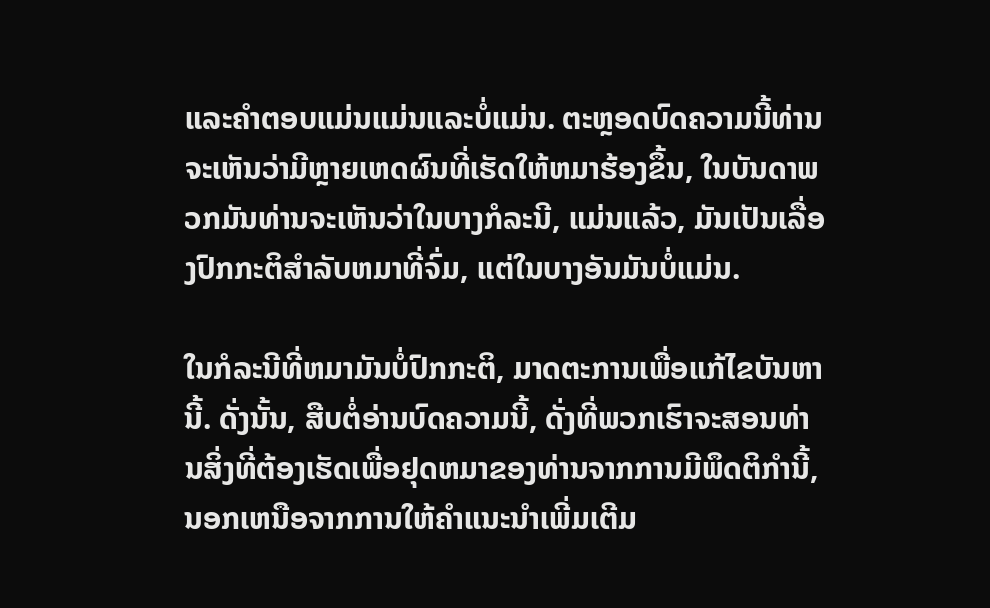ແລະຄໍາຕອບແມ່ນແມ່ນແລະບໍ່ແມ່ນ. ຕະຫຼອດບົດຄວາມນີ້ທ່ານຈະເຫັນວ່າມີຫຼາຍເຫດຜົນທີ່ເຮັດໃຫ້ຫມາຮ້ອງຂຶ້ນ, ໃນບັນດາພວກມັນທ່ານຈະເຫັນວ່າໃນບາງກໍລະນີ, ແມ່ນແລ້ວ, ມັນເປັນເລື່ອງປົກກະຕິສໍາລັບຫມາທີ່ຈົ່ມ, ແຕ່ໃນບາງອັນມັນບໍ່ແມ່ນ.

ໃນກໍລະນີທີ່ຫມາມັນບໍ່ປົກກະຕິ, ມາດຕະການເພື່ອແກ້ໄຂບັນຫານີ້. ດັ່ງນັ້ນ, ສືບຕໍ່ອ່ານບົດຄວາມນີ້, ດັ່ງທີ່ພວກເຮົາຈະສອນທ່ານສິ່ງທີ່ຕ້ອງເຮັດເພື່ອຢຸດຫມາຂອງທ່ານຈາກການມີພຶດຕິກໍານີ້, ນອກເຫນືອຈາກການໃຫ້ຄໍາແນະນໍາເພີ່ມເຕີມ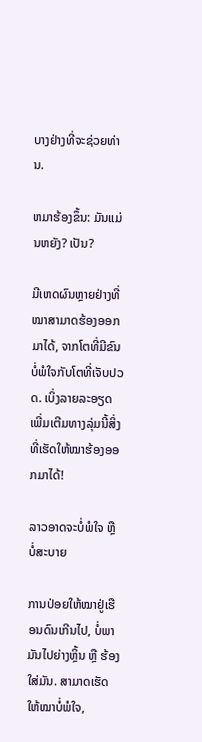ບາງຢ່າງທີ່ຈະຊ່ວຍທ່ານ.

ຫມາຮ້ອງຂຶ້ນ: ມັນແມ່ນຫຍັງ? ເປັນ?

ມີເຫດຜົນຫຼາຍຢ່າງທີ່ໝາສາມາດຮ້ອງອອກມາໄດ້, ຈາກໂຕທີ່ມີຂົນບໍ່ພໍໃຈກັບໂຕທີ່ເຈັບປວດ. ເບິ່ງລາຍລະອຽດເພີ່ມເຕີມທາງລຸ່ມນີ້ສິ່ງທີ່ເຮັດໃຫ້ໝາຮ້ອງອອກມາໄດ້!

ລາວອາດຈະບໍ່ພໍໃຈ ຫຼື ບໍ່ສະບາຍ

ການປ່ອຍໃຫ້ໝາຢູ່ເຮືອນດົນເກີນໄປ, ບໍ່ພາມັນໄປຍ່າງຫຼິ້ນ ຫຼື ຮ້ອງໃສ່ມັນ. ສາມາດເຮັດໃຫ້ໝາບໍ່ພໍໃຈ,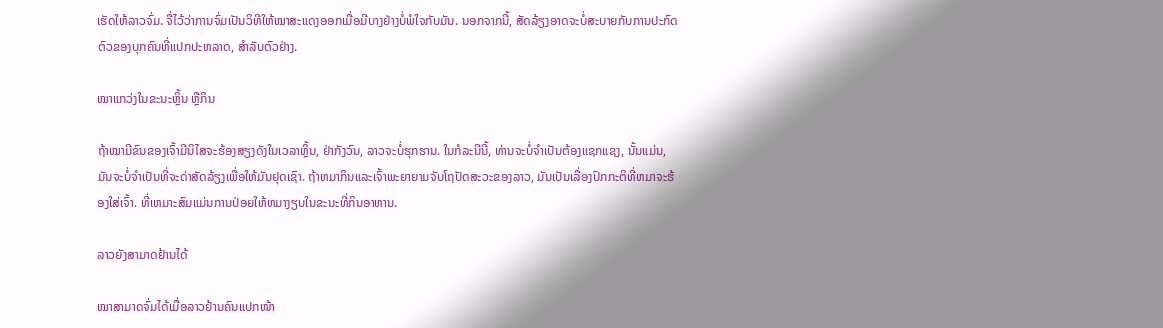ເຮັດໃຫ້ລາວຈົ່ມ. ຈື່ໄວ້ວ່າການຈົ່ມເປັນວິທີໃຫ້ໝາສະແດງອອກເມື່ອມີບາງຢ່າງບໍ່ພໍໃຈກັບມັນ. ນອກຈາກນີ້, ສັດລ້ຽງອາດຈະບໍ່ສະບາຍກັບການປະກົດຕົວຂອງບຸກຄົນທີ່ແປກປະຫລາດ, ສໍາລັບຕົວຢ່າງ.

ໝາແກວ່ງໃນຂະນະຫຼິ້ນ ຫຼືກິນ

ຖ້າໝາມີຂົນຂອງເຈົ້າມີນິໄສຈະຮ້ອງສຽງດັງໃນເວລາຫຼິ້ນ, ຢ່າກັງວົນ, ລາວຈະບໍ່ຮຸກຮານ. ໃນກໍລະນີນີ້, ທ່ານຈະບໍ່ຈໍາເປັນຕ້ອງແຊກແຊງ, ນັ້ນແມ່ນ, ມັນຈະບໍ່ຈໍາເປັນທີ່ຈະດ່າສັດລ້ຽງເພື່ອໃຫ້ມັນຢຸດເຊົາ. ຖ້າຫມາກິນແລະເຈົ້າພະຍາຍາມຈັບໂຖປັດສະວະຂອງລາວ, ມັນເປັນເລື່ອງປົກກະຕິທີ່ຫມາຈະຮ້ອງໃສ່ເຈົ້າ. ທີ່ເຫມາະສົມແມ່ນການປ່ອຍໃຫ້ຫມາງຽບໃນຂະນະທີ່ກິນອາຫານ.

ລາວຍັງສາມາດຢ້ານໄດ້

ໝາສາມາດຈົ່ມໄດ້ເມື່ອລາວຢ້ານຄົນແປກໜ້າ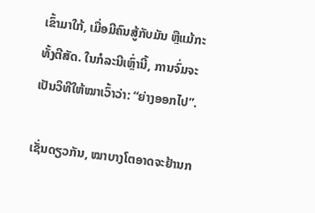ເຂົ້າມາໃກ້, ເມື່ອມີຄົນສູ້ກັບມັນ ຫຼືແມ້ກະທັ້ງຕີສັດ. ໃນກໍລະນີເຫຼົ່ານີ້, ການຈົ່ມຈະເປັນວິທີໃຫ້ໝາເວົ້າວ່າ: “ຍ່າງອອກໄປ”.

ເຊັ່ນດຽວກັນ, ໝາບາງໂຕອາດຈະຢ້ານກ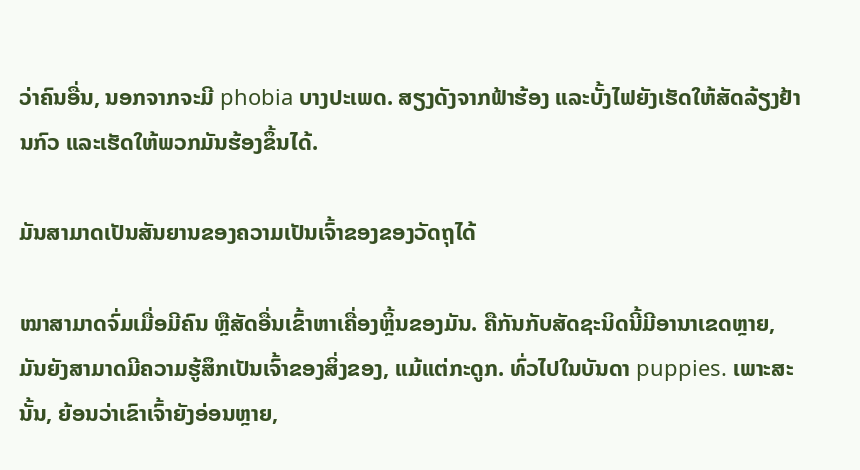ວ່າຄົນອື່ນ, ນອກຈາກຈະມີ phobia ບາງປະເພດ. ສຽງດັງຈາກຟ້າຮ້ອງ ແລະບັ້ງໄຟຍັງເຮັດໃຫ້ສັດລ້ຽງຢ້ານກົວ ແລະເຮັດໃຫ້ພວກມັນຮ້ອງຂຶ້ນໄດ້.

ມັນສາມາດເປັນສັນຍານຂອງຄວາມເປັນເຈົ້າຂອງຂອງວັດຖຸໄດ້

ໝາສາມາດຈົ່ມເມື່ອມີຄົນ ຫຼືສັດອື່ນເຂົ້າຫາເຄື່ອງຫຼິ້ນຂອງມັນ. ຄືກັນກັບສັດຊະນິດນີ້ມີອານາເຂດຫຼາຍ, ມັນຍັງສາມາດມີຄວາມຮູ້ສຶກເປັນເຈົ້າຂອງສິ່ງຂອງ, ແມ້ແຕ່ກະດູກ. ທົ່ວໄປໃນບັນດາ puppies. ເພາະສະນັ້ນ, ຍ້ອນວ່າເຂົາເຈົ້າຍັງອ່ອນຫຼາຍ,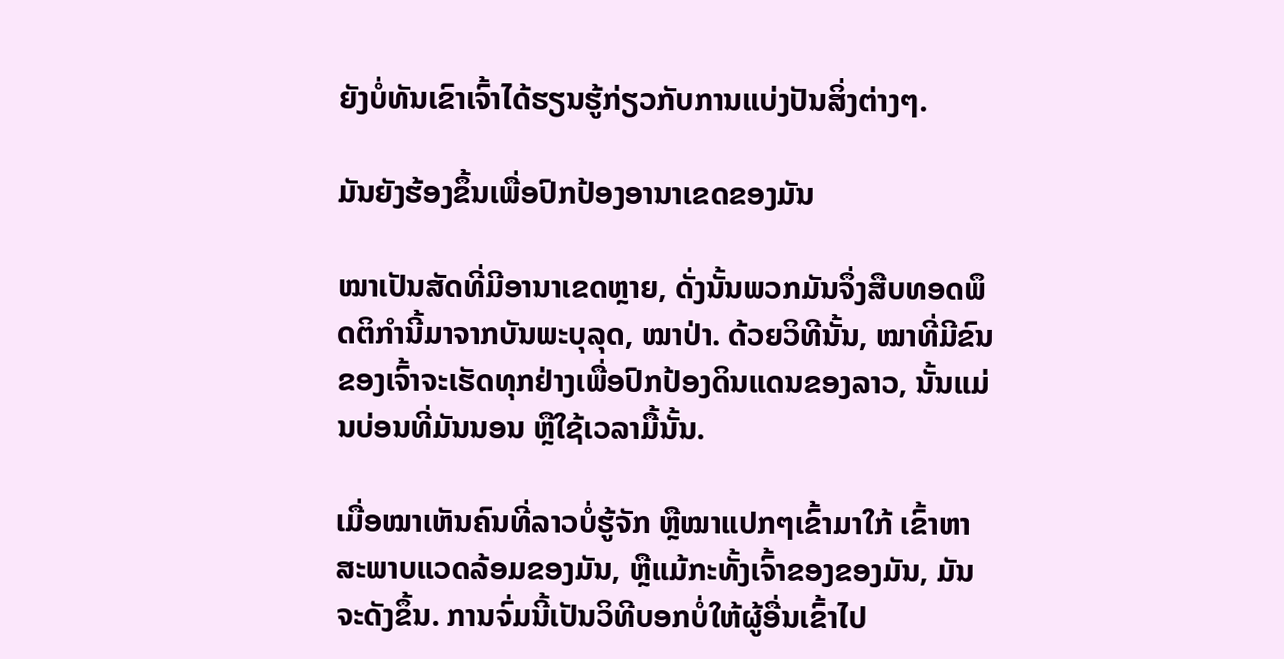ຍັງບໍ່ທັນເຂົາເຈົ້າໄດ້ຮຽນຮູ້ກ່ຽວກັບການແບ່ງປັນສິ່ງຕ່າງໆ.

ມັນຍັງຮ້ອງຂຶ້ນເພື່ອປົກປ້ອງອານາເຂດຂອງມັນ

ໝາເປັນສັດທີ່ມີອານາເຂດຫຼາຍ, ດັ່ງນັ້ນພວກມັນຈຶ່ງສືບທອດພຶດຕິກຳນີ້ມາຈາກບັນພະບຸລຸດ, ໝາປ່າ. ດ້ວຍວິທີນັ້ນ, ໝາທີ່ມີຂົນຂອງເຈົ້າຈະເຮັດທຸກຢ່າງເພື່ອປົກປ້ອງດິນແດນຂອງລາວ, ນັ້ນແມ່ນບ່ອນທີ່ມັນນອນ ຫຼືໃຊ້ເວລາມື້ນັ້ນ.

ເມື່ອໝາເຫັນຄົນທີ່ລາວບໍ່ຮູ້ຈັກ ຫຼືໝາແປກໆເຂົ້າມາໃກ້ ເຂົ້າຫາສະພາບແວດລ້ອມຂອງມັນ, ຫຼືແມ້ກະທັ້ງເຈົ້າຂອງຂອງມັນ, ມັນຈະດັງຂຶ້ນ. ການຈົ່ມນີ້ເປັນວິທີບອກບໍ່ໃຫ້ຜູ້ອື່ນເຂົ້າໄປ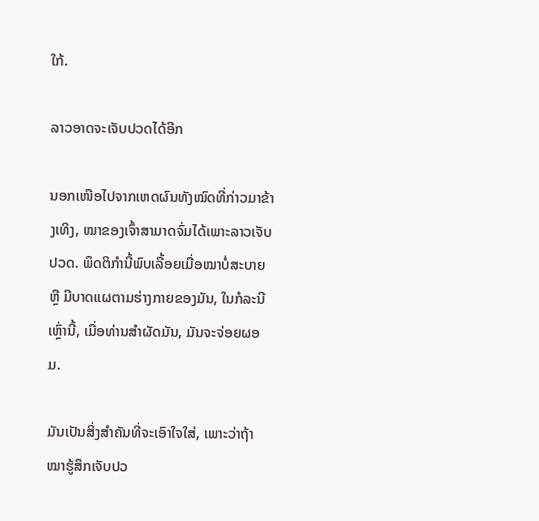ໃກ້.

ລາວອາດຈະເຈັບປວດໄດ້ອີກ

ນອກເໜືອໄປຈາກເຫດຜົນທັງໝົດທີ່ກ່າວມາຂ້າງເທິງ, ໝາຂອງເຈົ້າສາມາດຈົ່ມໄດ້ເພາະລາວເຈັບປວດ. ພຶດຕິກຳນີ້ພົບເລື້ອຍເມື່ອໝາບໍ່ສະບາຍ ຫຼື ມີບາດແຜຕາມຮ່າງກາຍຂອງມັນ, ໃນກໍລະນີເຫຼົ່ານີ້, ເມື່ອທ່ານສຳຜັດມັນ, ມັນຈະຈ່ອຍຜອມ.

ມັນເປັນສິ່ງສໍາຄັນທີ່ຈະເອົາໃຈໃສ່, ເພາະວ່າຖ້າໝາຮູ້ສຶກເຈັບປວ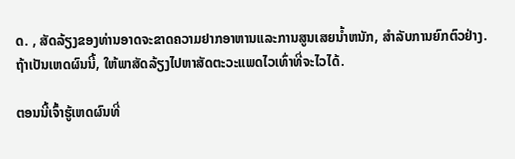ດ. , ສັດລ້ຽງຂອງທ່ານອາດຈະຂາດຄວາມຢາກອາຫານແລະການສູນເສຍນ້ຳຫນັກ, ສໍາລັບການຍົກຕົວຢ່າງ. ຖ້າເປັນເຫດຜົນນີ້, ໃຫ້ພາສັດລ້ຽງໄປຫາສັດຕະວະແພດໄວເທົ່າທີ່ຈະໄວໄດ້.

ຕອນນີ້ເຈົ້າຮູ້ເຫດຜົນທີ່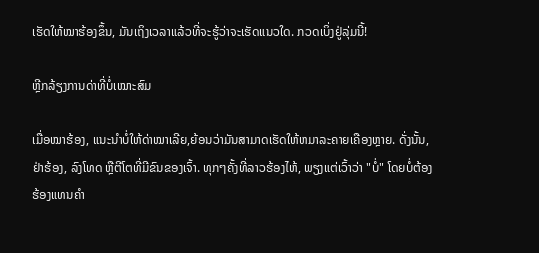ເຮັດໃຫ້ໝາຮ້ອງຂຶ້ນ, ມັນເຖິງເວລາແລ້ວທີ່ຈະຮູ້ວ່າຈະເຮັດແນວໃດ. ກວດເບິ່ງຢູ່ລຸ່ມນີ້!

ຫຼີກລ້ຽງການດ່າທີ່ບໍ່ເໝາະສົມ

ເມື່ອໝາຮ້ອງ, ແນະນຳບໍ່ໃຫ້ດ່າໝາເລີຍ,ຍ້ອນວ່າມັນສາມາດເຮັດໃຫ້ຫມາລະຄາຍເຄືອງຫຼາຍ. ດັ່ງນັ້ນ, ຢ່າຮ້ອງ, ລົງໂທດ ຫຼືຕີໂຕທີ່ມີຂົນຂອງເຈົ້າ. ທຸກໆຄັ້ງທີ່ລາວຮ້ອງໄຫ້, ພຽງແຕ່ເວົ້າວ່າ "ບໍ່" ໂດຍບໍ່ຕ້ອງຮ້ອງແທນຄໍາ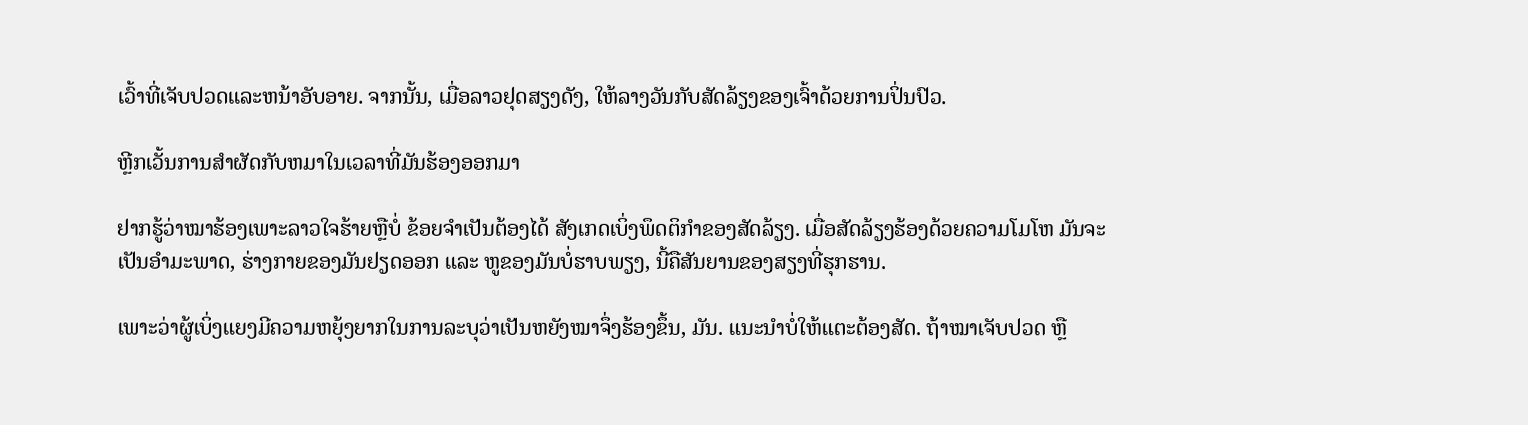ເວົ້າທີ່ເຈັບປວດແລະຫນ້າອັບອາຍ. ຈາກນັ້ນ, ເມື່ອລາວຢຸດສຽງດັງ, ໃຫ້ລາງວັນກັບສັດລ້ຽງຂອງເຈົ້າດ້ວຍການປິ່ນປົວ.

ຫຼີກເວັ້ນການສໍາຜັດກັບຫມາໃນເວລາທີ່ມັນຮ້ອງອອກມາ

ຢາກຮູ້ວ່າໝາຮ້ອງເພາະລາວໃຈຮ້າຍຫຼືບໍ່ ຂ້ອຍຈໍາເປັນຕ້ອງໄດ້ ສັງເກດເບິ່ງພຶດຕິກໍາຂອງສັດລ້ຽງ. ເມື່ອສັດລ້ຽງຮ້ອງດ້ວຍຄວາມໂມໂຫ ມັນຈະເປັນອຳມະພາດ, ຮ່າງກາຍຂອງມັນຢຽດອອກ ແລະ ຫູຂອງມັນບໍ່ຮາບພຽງ, ນີ້ຄືສັນຍານຂອງສຽງທີ່ຮຸກຮານ.

ເພາະວ່າຜູ້ເບິ່ງແຍງມີຄວາມຫຍຸ້ງຍາກໃນການລະບຸວ່າເປັນຫຍັງໝາຈຶ່ງຮ້ອງຂຶ້ນ, ມັນ. ແນະນຳບໍ່ໃຫ້ແຕະຕ້ອງສັດ. ຖ້າໝາເຈັບປວດ ຫຼື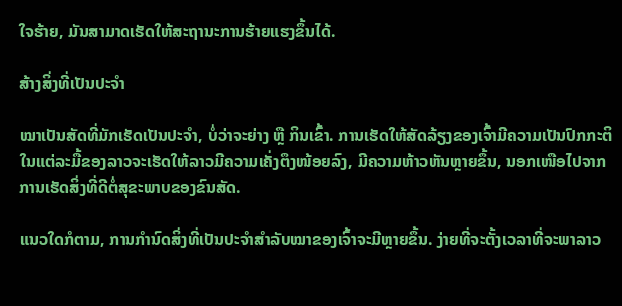ໃຈຮ້າຍ, ມັນສາມາດເຮັດໃຫ້ສະຖານະການຮ້າຍແຮງຂຶ້ນໄດ້.

ສ້າງສິ່ງທີ່ເປັນປະຈຳ

ໝາເປັນສັດທີ່ມັກເຮັດເປັນປະຈຳ, ບໍ່ວ່າຈະຍ່າງ ຫຼື ກິນເຂົ້າ. ການເຮັດໃຫ້ສັດລ້ຽງຂອງເຈົ້າມີຄວາມເປັນປົກກະຕິໃນແຕ່ລະມື້ຂອງລາວຈະເຮັດໃຫ້ລາວມີຄວາມເຄັ່ງຕຶງໜ້ອຍລົງ, ມີຄວາມຫ້າວຫັນຫຼາຍຂຶ້ນ, ນອກເໜືອໄປຈາກການເຮັດສິ່ງທີ່ດີຕໍ່ສຸຂະພາບຂອງຂົນສັດ.

ແນວໃດກໍຕາມ, ການກຳນົດສິ່ງທີ່ເປັນປະຈຳສຳລັບໝາຂອງເຈົ້າຈະມີຫຼາຍຂຶ້ນ. ງ່າຍທີ່ຈະຕັ້ງເວລາທີ່ຈະພາລາວ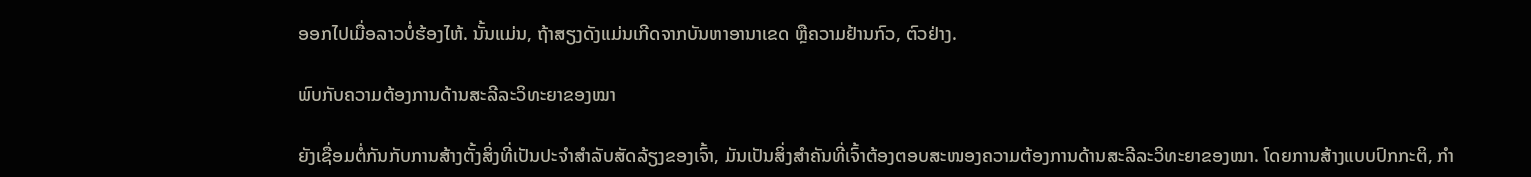ອອກໄປເມື່ອລາວບໍ່ຮ້ອງໄຫ້. ນັ້ນແມ່ນ, ຖ້າສຽງດັງແມ່ນເກີດຈາກບັນຫາອານາເຂດ ຫຼືຄວາມຢ້ານກົວ, ຕົວຢ່າງ.

ພົບກັບຄວາມຕ້ອງການດ້ານສະລີລະວິທະຍາຂອງໝາ

ຍັງເຊື່ອມຕໍ່ກັນກັບການສ້າງຕັ້ງສິ່ງທີ່ເປັນປະຈຳສຳລັບສັດລ້ຽງຂອງເຈົ້າ, ມັນເປັນສິ່ງສຳຄັນທີ່ເຈົ້າຕ້ອງຕອບສະໜອງຄວາມຕ້ອງການດ້ານສະລີລະວິທະຍາຂອງໝາ. ໂດຍການສ້າງແບບປົກກະຕິ, ກໍາ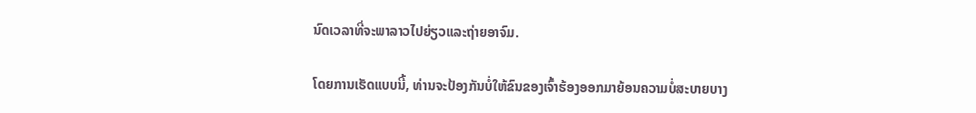ນົດເວລາທີ່ຈະພາລາວໄປຍ່ຽວແລະຖ່າຍອາຈົມ.

ໂດຍການເຮັດແບບນີ້, ທ່ານຈະປ້ອງກັນບໍ່ໃຫ້ຂົນຂອງເຈົ້າຮ້ອງອອກມາຍ້ອນຄວາມບໍ່ສະບາຍບາງ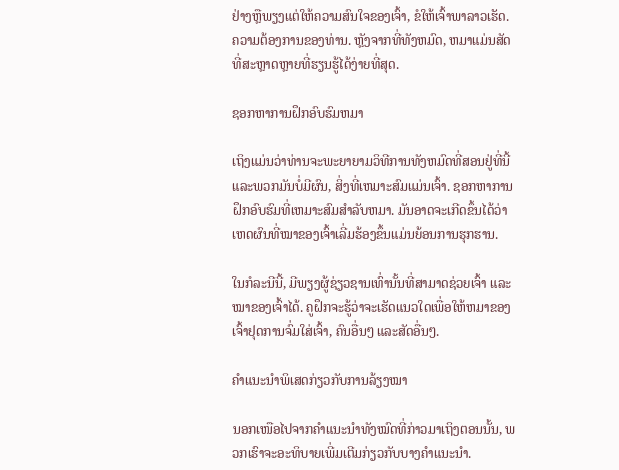ຢ່າງຫຼືພຽງແຕ່ໃຫ້ຄວາມສົນໃຈຂອງເຈົ້າ, ຂໍໃຫ້ເຈົ້າພາລາວເຮັດ. ຄວາມຕ້ອງການຂອງທ່ານ. ຫຼັງຈາກທີ່ທັງຫມົດ, ຫມາແມ່ນສັດທີ່ສະຫຼາດຫຼາຍທີ່ຮຽນຮູ້ໄດ້ງ່າຍທີ່ສຸດ.

ຊອກຫາການຝຶກອົບຮົມຫມາ

ເຖິງແມ່ນວ່າທ່ານຈະພະຍາຍາມວິທີການທັງຫມົດທີ່ສອນຢູ່ທີ່ນີ້ແລະພວກມັນບໍ່ມີຜົນ, ສິ່ງທີ່ເຫມາະສົມແມ່ນເຈົ້າ. ຊອກຫາການຝຶກອົບຮົມທີ່ເຫມາະສົມສໍາລັບຫມາ. ມັນອາດຈະເກີດຂຶ້ນໄດ້ວ່າເຫດຜົນທີ່ໝາຂອງເຈົ້າເລີ່ມຮ້ອງຂຶ້ນແມ່ນຍ້ອນການຮຸກຮານ.

ໃນກໍລະນີນີ້, ມີພຽງຜູ້ຊ່ຽວຊານເທົ່ານັ້ນທີ່ສາມາດຊ່ວຍເຈົ້າ ແລະ ໝາຂອງເຈົ້າໄດ້. ຄູຝຶກຈະຮູ້ວ່າຈະເຮັດແນວໃດເພື່ອໃຫ້ຫມາຂອງເຈົ້າຢຸດການຈົ່ມໃສ່ເຈົ້າ, ຄົນອື່ນໆ ແລະສັດອື່ນໆ.

ຄຳແນະນຳພິເສດກ່ຽວກັບການລ້ຽງໝາ

ນອກເໜືອໄປຈາກຄຳແນະນຳທັງໝົດທີ່ກ່າວມາເຖິງຕອນນັ້ນ, ພວກເຮົາຈະອະທິບາຍເພີ່ມເຕີມກ່ຽວກັບບາງຄຳແນະນຳ.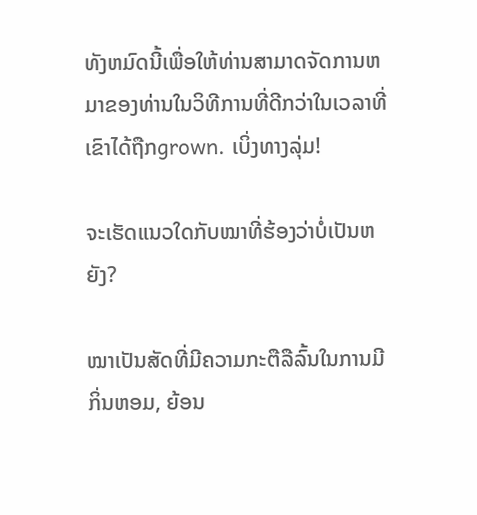ທັງຫມົດນີ້ເພື່ອໃຫ້ທ່ານສາມາດຈັດການຫມາຂອງທ່ານໃນວິທີການທີ່ດີກວ່າໃນເວລາທີ່ເຂົາໄດ້ຖືກgrown. ເບິ່ງທາງລຸ່ມ!

ຈະເຮັດແນວໃດກັບໝາທີ່ຮ້ອງວ່າບໍ່ເປັນຫຍັງ?

ໝາເປັນສັດທີ່ມີຄວາມກະຕືລືລົ້ນໃນການມີກິ່ນຫອມ, ຍ້ອນ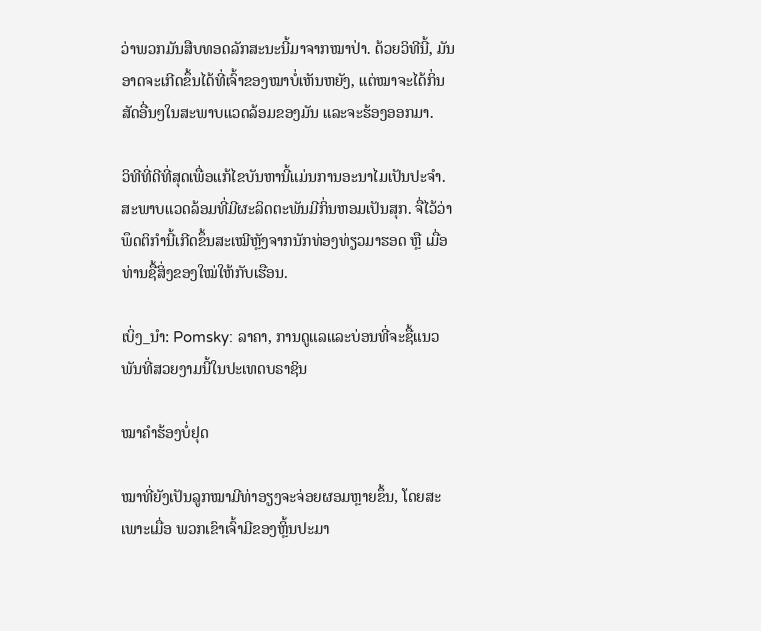ວ່າພວກມັນສືບທອດລັກສະນະນີ້ມາຈາກໝາປ່າ. ດ້ວຍວິທີນີ້, ມັນອາດຈະເກີດຂຶ້ນໄດ້ທີ່ເຈົ້າຂອງໝາບໍ່ເຫັນຫຍັງ, ແຕ່ໝາຈະໄດ້ກິ່ນສັດອື່ນໆໃນສະພາບແວດລ້ອມຂອງມັນ ແລະຈະຮ້ອງອອກມາ.

ວິທີທີ່ດີທີ່ສຸດເພື່ອແກ້ໄຂບັນຫານີ້ແມ່ນການອະນາໄມເປັນປະຈຳ. ສະພາບແວດລ້ອມທີ່ມີຜະລິດຕະພັນມີກິ່ນຫອມເປັນສຸກ. ຈື່ໄວ້ວ່າພຶດຕິກຳນີ້ເກີດຂຶ້ນສະເໝີຫຼັງຈາກນັກທ່ອງທ່ຽວມາຮອດ ຫຼື ເມື່ອທ່ານຊື້ສິ່ງຂອງໃໝ່ໃຫ້ກັບເຮືອນ.

ເບິ່ງ_ນຳ: Pomsky: ລາຄາ, ການດູແລແລະບ່ອນທີ່ຈະຊື້ແນວພັນທີ່ສວຍງາມນີ້ໃນປະເທດບຣາຊິນ

ໝາຄຳຮ້ອງບໍ່ຢຸດ

ໝາທີ່ຍັງເປັນລູກໝາມີທ່າອຽງຈະຈ່ອຍຜອມຫຼາຍຂຶ້ນ, ໂດຍສະເພາະເມື່ອ ພວກເຂົາເຈົ້າມີຂອງຫຼິ້ນປະມາ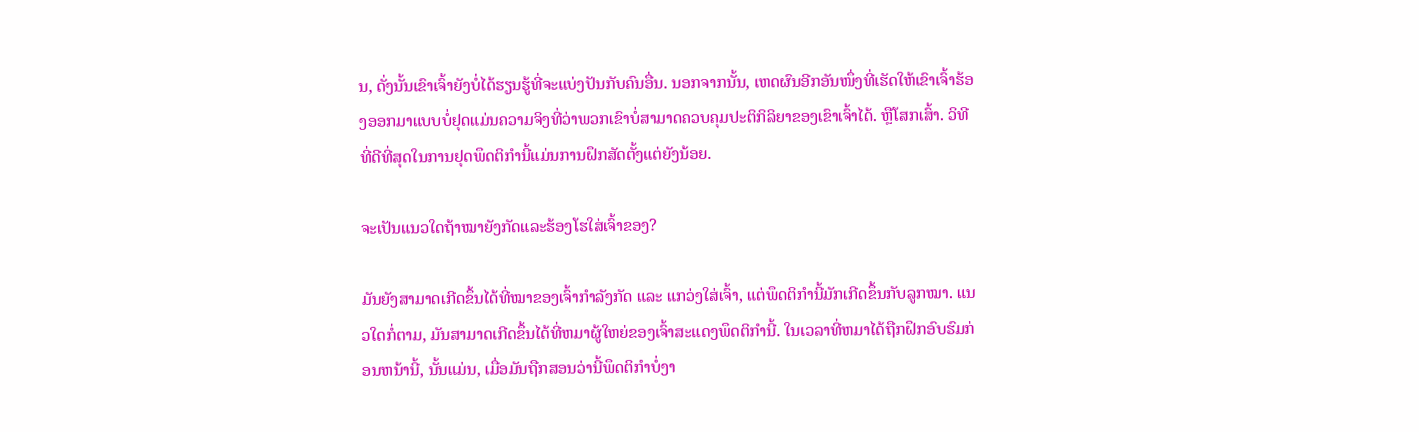ນ, ດັ່ງນັ້ນເຂົາເຈົ້າຍັງບໍ່ໄດ້ຮຽນຮູ້ທີ່ຈະແບ່ງປັນກັບຄົນອື່ນ. ນອກຈາກນັ້ນ, ເຫດຜົນອີກອັນໜຶ່ງທີ່ເຮັດໃຫ້ເຂົາເຈົ້າຮ້ອງອອກມາແບບບໍ່ຢຸດແມ່ນຄວາມຈິງທີ່ວ່າພວກເຂົາບໍ່ສາມາດຄວບຄຸມປະຕິກິລິຍາຂອງເຂົາເຈົ້າໄດ້. ຫຼືໂສກເສົ້າ. ວິທີທີ່ດີທີ່ສຸດໃນການຢຸດພຶດຕິກຳນີ້ແມ່ນການຝຶກສັດຕັ້ງແຕ່ຍັງນ້ອຍ.

ຈະເປັນແນວໃດຖ້າໝາຍັງກັດແລະຮ້ອງໂຮໃສ່ເຈົ້າຂອງ?

ມັນຍັງສາມາດເກີດຂຶ້ນໄດ້ທີ່ໝາຂອງເຈົ້າກຳລັງກັດ ແລະ ແກວ່ງໃສ່ເຈົ້າ, ແຕ່ພຶດຕິກຳນີ້ມັກເກີດຂຶ້ນກັບລູກໝາ. ແນວໃດກໍ່ຕາມ, ມັນສາມາດເກີດຂຶ້ນໄດ້ທີ່ຫມາຜູ້ໃຫຍ່ຂອງເຈົ້າສະແດງພຶດຕິກໍານີ້. ໃນເວລາທີ່ຫມາໄດ້ຖືກຝຶກອົບຮົມກ່ອນຫນ້ານີ້, ນັ້ນແມ່ນ, ເມື່ອມັນຖືກສອນວ່ານີ້ພຶດຕິກຳບໍ່ງາ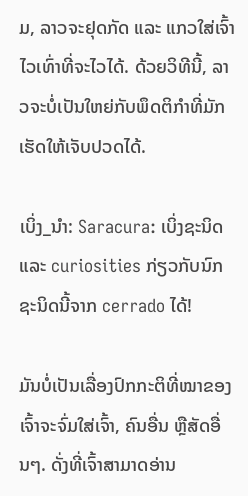ມ, ລາວຈະຢຸດກັດ ແລະ ແກວໃສ່ເຈົ້າໄວເທົ່າທີ່ຈະໄວໄດ້. ດ້ວຍວິທີນີ້, ລາວຈະບໍ່ເປັນໃຫຍ່ກັບພຶດຕິກຳທີ່ມັກເຮັດໃຫ້ເຈັບປວດໄດ້.

ເບິ່ງ_ນຳ: Saracura: ເບິ່ງຊະນິດແລະ curiosities ກ່ຽວກັບນົກຊະນິດນີ້ຈາກ cerrado ໄດ້!

ມັນບໍ່ເປັນເລື່ອງປົກກະຕິທີ່ໝາຂອງເຈົ້າຈະຈົ່ມໃສ່ເຈົ້າ, ຄົນອື່ນ ຫຼືສັດອື່ນໆ. ດັ່ງທີ່ເຈົ້າສາມາດອ່ານ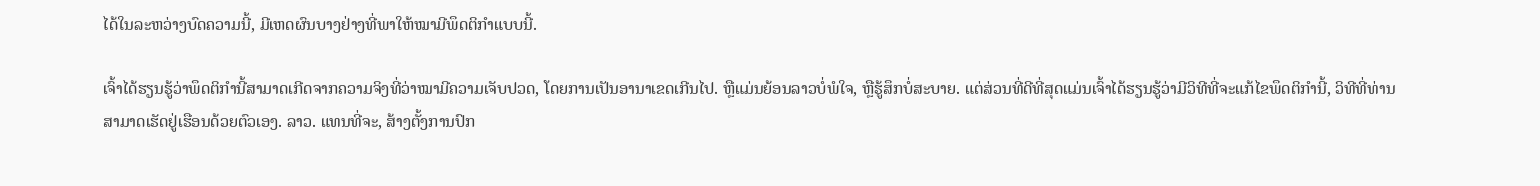ໄດ້ໃນລະຫວ່າງບົດຄວາມນີ້, ມີເຫດຜົນບາງຢ່າງທີ່ພາໃຫ້ໝາມີພຶດຕິກຳແບບນີ້.

ເຈົ້າໄດ້ຮຽນຮູ້ວ່າພຶດຕິກຳນີ້ສາມາດເກີດຈາກຄວາມຈິງທີ່ວ່າໝາມີຄວາມເຈັບປວດ, ໂດຍການເປັນອານາເຂດເກີນໄປ. ຫຼືແມ່ນຍ້ອນລາວບໍ່ພໍໃຈ, ຫຼືຮູ້ສຶກບໍ່ສະບາຍ. ແຕ່ສ່ວນທີ່ດີທີ່ສຸດແມ່ນເຈົ້າໄດ້ຮຽນຮູ້ວ່າມີວິທີທີ່ຈະແກ້ໄຂພຶດຕິກຳນີ້, ວິທີທີ່ທ່ານສາມາດເຮັດຢູ່ເຮືອນດ້ວຍຕົວເອງ. ລາວ. ແທນທີ່ຈະ, ສ້າງຕັ້ງການປົກ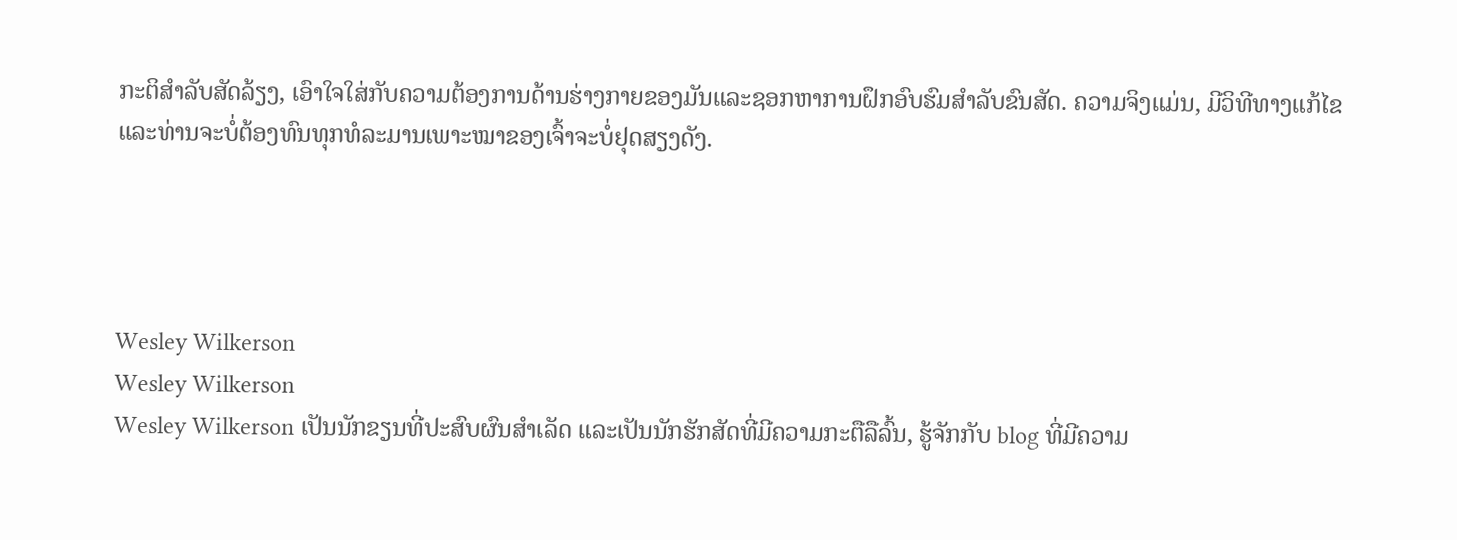ກະຕິສໍາລັບສັດລ້ຽງ, ເອົາໃຈໃສ່ກັບຄວາມຕ້ອງການດ້ານຮ່າງກາຍຂອງມັນແລະຊອກຫາການຝຶກອົບຮົມສໍາລັບຂົນສັດ. ຄວາມຈິງແມ່ນ, ມີວິທີທາງແກ້ໄຂ ແລະທ່ານຈະບໍ່ຕ້ອງທົນທຸກທໍລະມານເພາະໝາຂອງເຈົ້າຈະບໍ່ຢຸດສຽງດັງ.




Wesley Wilkerson
Wesley Wilkerson
Wesley Wilkerson ເປັນນັກຂຽນທີ່ປະສົບຜົນສຳເລັດ ແລະເປັນນັກຮັກສັດທີ່ມີຄວາມກະຕືລືລົ້ນ, ຮູ້ຈັກກັບ blog ທີ່ມີຄວາມ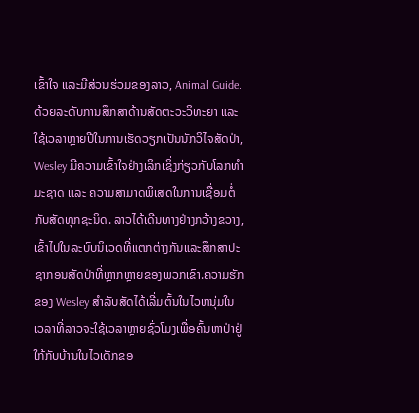ເຂົ້າໃຈ ແລະມີສ່ວນຮ່ວມຂອງລາວ, Animal Guide. ດ້ວຍລະດັບການສຶກສາດ້ານສັດຕະວະວິທະຍາ ແລະ ໃຊ້ເວລາຫຼາຍປີໃນການເຮັດວຽກເປັນນັກວິໄຈສັດປ່າ, Wesley ມີຄວາມເຂົ້າໃຈຢ່າງເລິກເຊິ່ງກ່ຽວກັບໂລກທຳມະຊາດ ແລະ ຄວາມສາມາດພິເສດໃນການເຊື່ອມຕໍ່ກັບສັດທຸກຊະນິດ. ລາວໄດ້ເດີນທາງຢ່າງກວ້າງຂວາງ, ເຂົ້າໄປໃນລະບົບນິເວດທີ່ແຕກຕ່າງກັນແລະສຶກສາປະຊາກອນສັດປ່າທີ່ຫຼາກຫຼາຍຂອງພວກເຂົາ.ຄວາມຮັກຂອງ Wesley ສໍາລັບສັດໄດ້ເລີ່ມຕົ້ນໃນໄວຫນຸ່ມໃນເວລາທີ່ລາວຈະໃຊ້ເວລາຫຼາຍຊົ່ວໂມງເພື່ອຄົ້ນຫາປ່າຢູ່ໃກ້ກັບບ້ານໃນໄວເດັກຂອ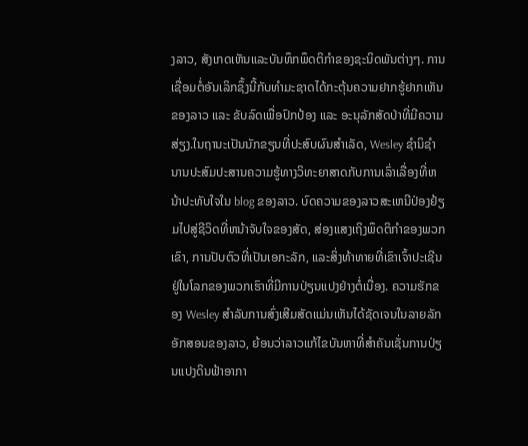ງລາວ, ສັງເກດເຫັນແລະບັນທຶກພຶດຕິກໍາຂອງຊະນິດພັນຕ່າງໆ. ການເຊື່ອມຕໍ່ອັນເລິກຊຶ້ງນີ້ກັບທຳມະຊາດໄດ້ກະຕຸ້ນຄວາມຢາກຮູ້ຢາກເຫັນຂອງລາວ ແລະ ຂັບລົດເພື່ອປົກປ້ອງ ແລະ ອະນຸລັກສັດປ່າທີ່ມີຄວາມສ່ຽງ.ໃນຖານະເປັນນັກຂຽນທີ່ປະສົບຜົນສໍາເລັດ, Wesley ຊໍານິຊໍານານປະສົມປະສານຄວາມຮູ້ທາງວິທະຍາສາດກັບການເລົ່າເລື່ອງທີ່ຫນ້າປະທັບໃຈໃນ blog ຂອງລາວ. ບົດຄວາມຂອງລາວສະເຫນີປ່ອງຢ້ຽມໄປສູ່ຊີວິດທີ່ຫນ້າຈັບໃຈຂອງສັດ, ສ່ອງແສງເຖິງພຶດຕິກໍາຂອງພວກເຂົາ, ການປັບຕົວທີ່ເປັນເອກະລັກ, ແລະສິ່ງທ້າທາຍທີ່ເຂົາເຈົ້າປະເຊີນຢູ່ໃນໂລກຂອງພວກເຮົາທີ່ມີການປ່ຽນແປງຢ່າງຕໍ່ເນື່ອງ. ຄວາມຮັກຂອງ Wesley ສໍາລັບການສົ່ງເສີມສັດແມ່ນເຫັນໄດ້ຊັດເຈນໃນລາຍລັກອັກສອນຂອງລາວ, ຍ້ອນວ່າລາວແກ້ໄຂບັນຫາທີ່ສໍາຄັນເຊັ່ນການປ່ຽນແປງດິນຟ້າອາກາ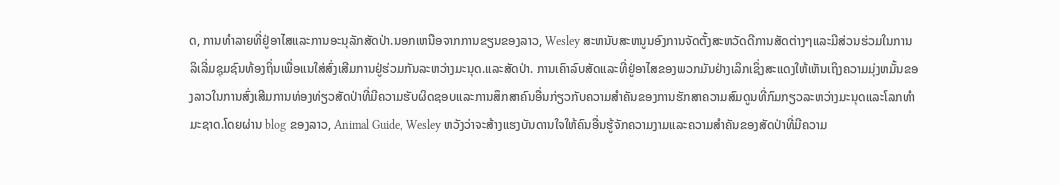ດ, ການທໍາລາຍທີ່ຢູ່ອາໄສແລະການອະນຸລັກສັດປ່າ.ນອກເຫນືອຈາກການຂຽນຂອງລາວ, Wesley ສະຫນັບສະຫນູນອົງການຈັດຕັ້ງສະຫວັດດີການສັດຕ່າງໆແລະມີສ່ວນຮ່ວມໃນການລິເລີ່ມຊຸມຊົນທ້ອງຖິ່ນເພື່ອແນໃສ່ສົ່ງເສີມການຢູ່ຮ່ວມກັນລະຫວ່າງມະນຸດ.ແລະສັດປ່າ. ການເຄົາລົບສັດແລະທີ່ຢູ່ອາໄສຂອງພວກມັນຢ່າງເລິກເຊິ່ງສະແດງໃຫ້ເຫັນເຖິງຄວາມມຸ່ງຫມັ້ນຂອງລາວໃນການສົ່ງເສີມການທ່ອງທ່ຽວສັດປ່າທີ່ມີຄວາມຮັບຜິດຊອບແລະການສຶກສາຄົນອື່ນກ່ຽວກັບຄວາມສໍາຄັນຂອງການຮັກສາຄວາມສົມດູນທີ່ກົມກຽວລະຫວ່າງມະນຸດແລະໂລກທໍາມະຊາດ.ໂດຍຜ່ານ blog ຂອງລາວ, Animal Guide, Wesley ຫວັງວ່າຈະສ້າງແຮງບັນດານໃຈໃຫ້ຄົນອື່ນຮູ້ຈັກຄວາມງາມແລະຄວາມສໍາຄັນຂອງສັດປ່າທີ່ມີຄວາມ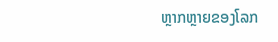ຫຼາກຫຼາຍຂອງໂລກ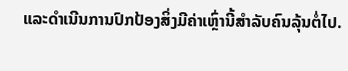ແລະດໍາເນີນການປົກປ້ອງສິ່ງມີຄ່າເຫຼົ່ານີ້ສໍາລັບຄົນລຸ້ນຕໍ່ໄປ.